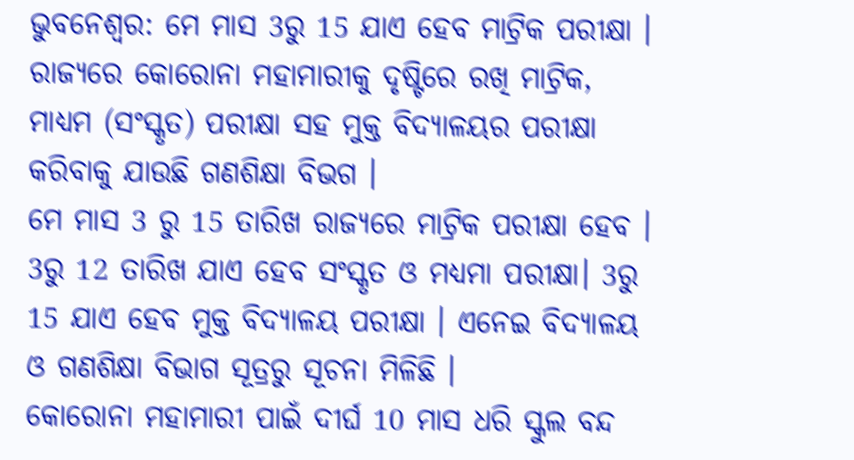ଭୁବନେଶ୍ବର: ମେ ମାସ 3ରୁ 15 ଯାଏ ହେବ ମାଟ୍ରିକ ପରୀକ୍ଷା । ରାଜ୍ୟରେ କୋରୋନା ମହାମାରୀକୁ ଦୃଷ୍ଟିରେ ରଖି ମାଟ୍ରିକ, ମାଧ୍ୟମ (ସଂସ୍କୃତ) ପରୀକ୍ଷା ସହ ମୁକ୍ତ ବିଦ୍ୟାଳୟର ପରୀକ୍ଷା କରିବାକୁ ଯାଉଛି ଗଣଶିକ୍ଷା ବିଭଗ ।
ମେ ମାସ 3 ରୁ 15 ତାରିଖ ରାଜ୍ୟରେ ମାଟ୍ରିକ ପରୀକ୍ଷା ହେବ । 3ରୁ 12 ତାରିଖ ଯାଏ ହେବ ସଂସ୍କୃତ ଓ ମଧ୍ୟମା ପରୀକ୍ଷା। 3ରୁ 15 ଯାଏ ହେବ ମୁକ୍ତ ବିଦ୍ୟାଳୟ ପରୀକ୍ଷା । ଏନେଇ ବିଦ୍ୟାଳୟ ଓ ଗଣଶିକ୍ଷା ବିଭାଗ ସୂତ୍ରରୁ ସୂଚନା ମିଳିଛି ।
କୋରୋନା ମହାମାରୀ ପାଇଁ ଦୀର୍ଘ 10 ମାସ ଧରି ସ୍କୁଲ ବନ୍ଦ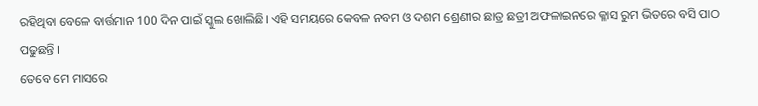ରହିଥିବା ବେଳେ ବାର୍ତ୍ତମାନ 100 ଦିନ ପାଇଁ ସ୍କୁଲ ଖୋଲିଛି। ଏହି ସମୟରେ କେବଳ ନବମ ଓ ଦଶମ ଶ୍ରେଣୀର ଛାତ୍ର ଛତ୍ରୀ ଅଫଳାଇନରେ କ୍ଳାସ ରୁମ ଭିତରେ ବସି ପାଠ ପଢୁଛନ୍ତି ।
ତେବେ ମେ ମାସରେ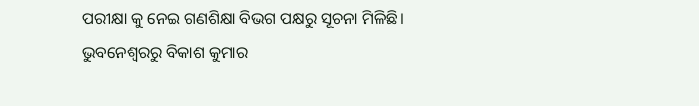ପରୀକ୍ଷା କୁ ନେଇ ଗଣଶିକ୍ଷା ବିଭଗ ପକ୍ଷରୁ ସୂଚନା ମିଳିଛି।
ଭୁବନେଶ୍ବରରୁ ବିକାଶ କୁମାର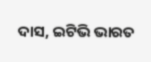ଦାସ, ଇଟିଭି ଭାରତ